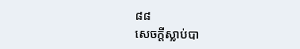៨៨
សេចក្ដីស្លាប់បា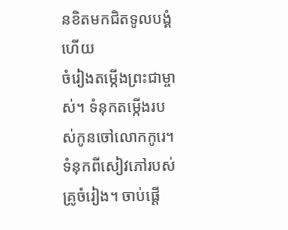នខិតមកជិតទូលបង្គំហើយ
ចំរៀងតម្កើងព្រះជាម្ចាស់។ ទំនុកតម្កើងរបស់កូនចៅលោកកូរេ។ ទំនុកពីសៀវភៅរបស់គ្រូចំរៀង។ ចាប់ផ្ដើ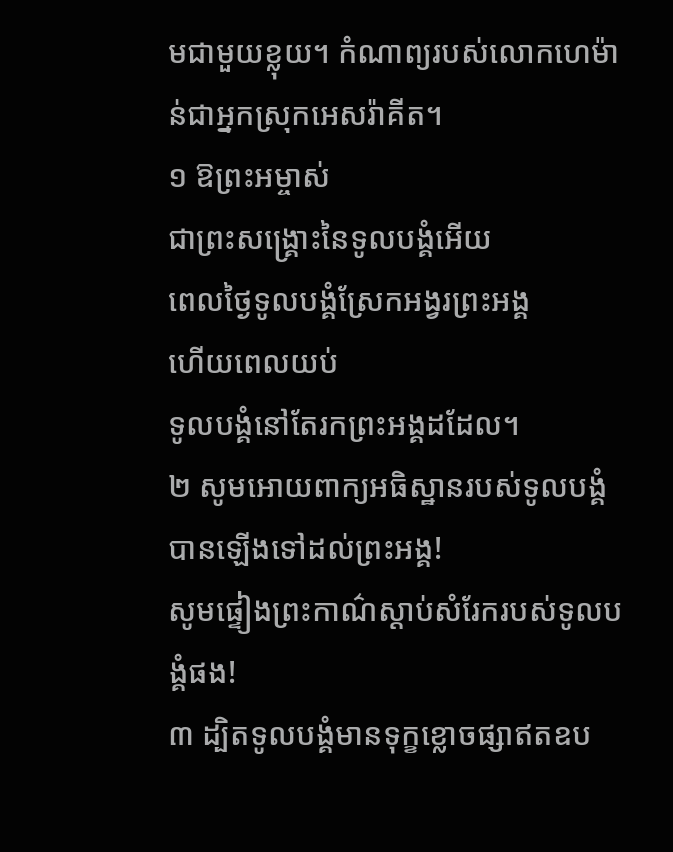មជាមួយខ្លុយ។ កំណាព្យរបស់លោកហេម៉ាន់ជាអ្នកស្រុកអេសរ៉ាគីត។
១ ឱព្រះអម្ចាស់
ជាព្រះសង្គ្រោះនៃទូលបង្គំអើយ
ពេលថ្ងៃទូលបង្គំស្រែកអង្វរព្រះអង្គ
ហើយពេលយប់
ទូលបង្គំនៅតែរកព្រះអង្គដដែល។
២ សូមអោយពាក្យអធិស្ឋានរបស់ទូលបង្គំ
បានឡើងទៅដល់ព្រះអង្គ!
សូមផ្ទៀងព្រះកាណ៌ស្ដាប់សំរែករបស់ទូលបង្គំផង!
៣ ដ្បិតទូលបង្គំមានទុក្ខខ្លោចផ្សាឥតឧប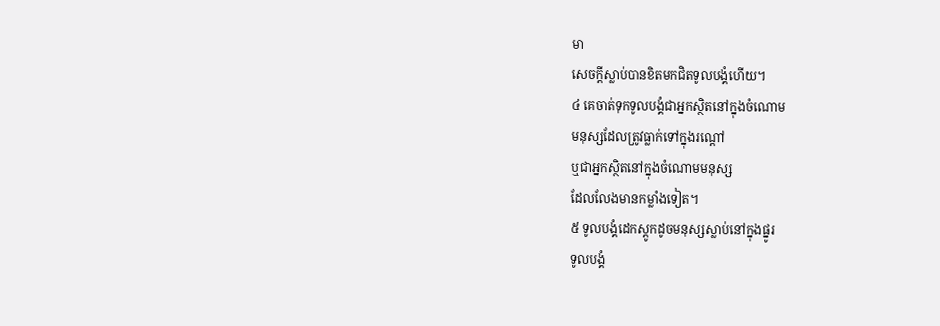មា
សេចក្ដីស្លាប់បានខិតមកជិតទូលបង្គំហើយ។
៤ គេចាត់ទុកទូលបង្គំជាអ្នកស្ថិតនៅក្នុងចំណោម
មនុស្សដែលត្រូវធ្លាក់ទៅក្នុងរណ្ដៅ
ឬជាអ្នកស្ថិតនៅក្នុងចំណោមមនុស្ស
ដែលលែងមានកម្លាំងទៀត។
៥ ទូលបង្គំដេកស្ដូកដូចមនុស្សស្លាប់នៅក្នុងផ្នូរ
ទូលបង្គំ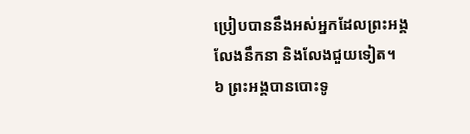ប្រៀបបាននឹងអស់អ្នកដែលព្រះអង្គ
លែងនឹកនា និងលែងជួយទៀត។
៦ ព្រះអង្គបានបោះទូ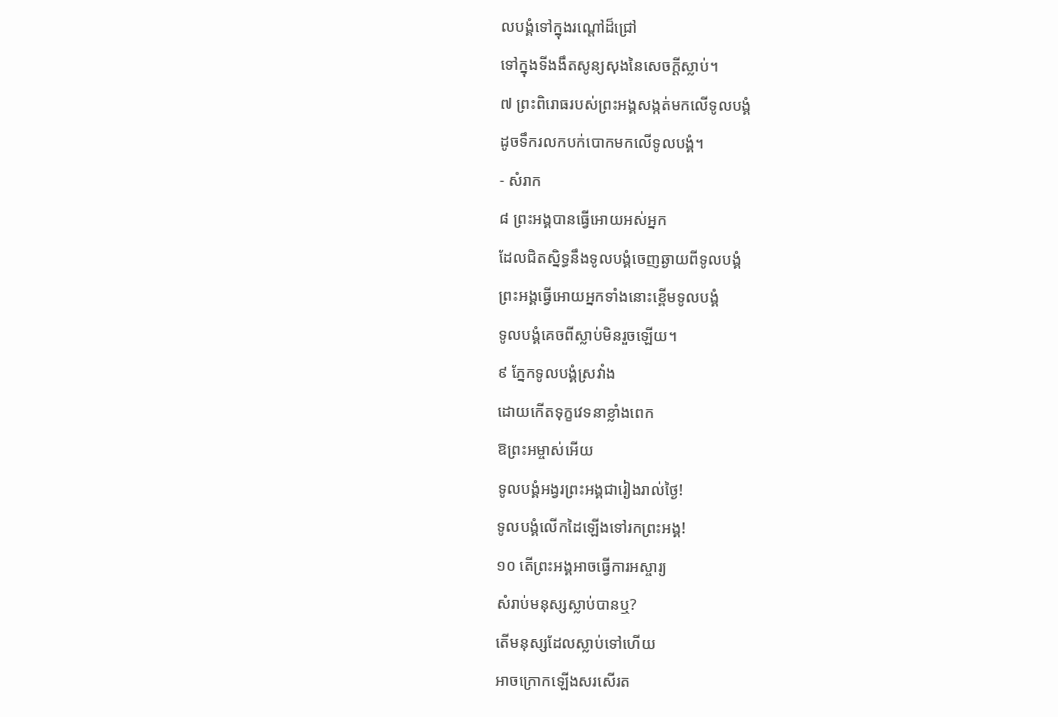លបង្គំទៅក្នុងរណ្ដៅដ៏ជ្រៅ
ទៅក្នុងទីងងឹតសូន្យសុងនៃសេចក្ដីស្លាប់។
៧ ព្រះពិរោធរបស់ព្រះអង្គសង្កត់មកលើទូលបង្គំ
ដូចទឹករលកបក់បោកមកលើទូលបង្គំ។
- សំរាក
៨ ព្រះអង្គបានធ្វើអោយអស់អ្នក
ដែលជិតស្និទ្ធនឹងទូលបង្គំចេញឆ្ងាយពីទូលបង្គំ
ព្រះអង្គធ្វើអោយអ្នកទាំងនោះខ្ពើមទូលបង្គំ
ទូលបង្គំគេចពីស្លាប់មិនរួចឡើយ។
៩ ភ្នែកទូលបង្គំស្រវាំង
ដោយកើតទុក្ខវេទនាខ្លាំងពេក
ឱព្រះអម្ចាស់អើយ
ទូលបង្គំអង្វរព្រះអង្គជារៀងរាល់ថ្ងៃ!
ទូលបង្គំលើកដៃឡើងទៅរកព្រះអង្គ!
១០ តើព្រះអង្គអាចធ្វើការអស្ចារ្យ
សំរាប់មនុស្សស្លាប់បានឬ?
តើមនុស្សដែលស្លាប់ទៅហើយ
អាចក្រោកឡើងសរសើរត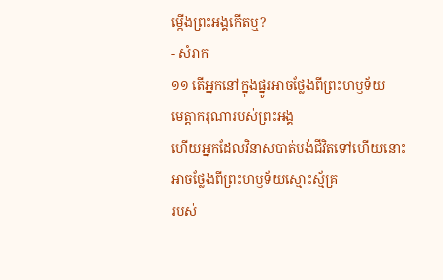ម្កើងព្រះអង្គកើតឬ?
- សំរាក
១១ តើអ្នកនៅក្នុងផ្នូរអាចថ្លែងពីព្រះហឫទ័យ
មេត្តាករុណារបស់ព្រះអង្គ
ហើយអ្នកដែលវិនាសបាត់បង់ជីវិតទៅហើយនោះ
អាចថ្លែងពីព្រះហឫទ័យស្មោះស្ម័គ្រ
របស់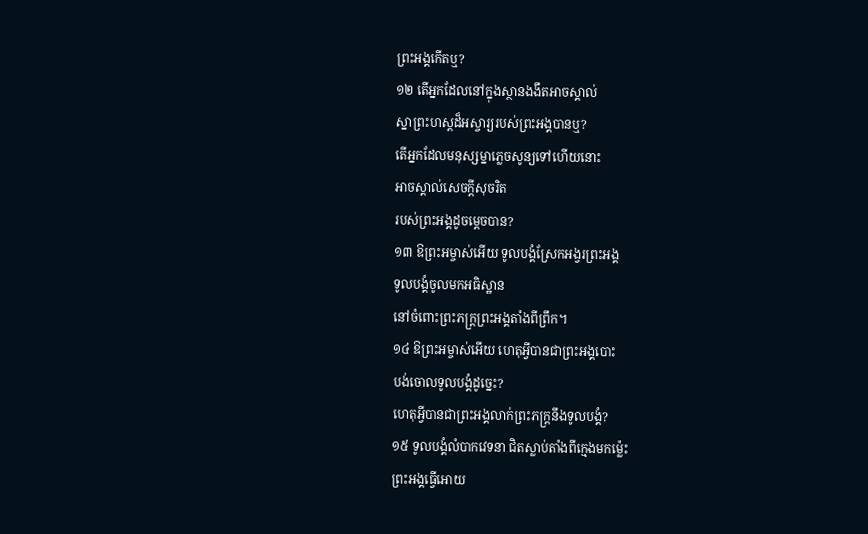ព្រះអង្គកើតឬ?
១២ តើអ្នកដែលនៅក្នុងស្ថានងងឹតអាចស្គាល់
ស្នាព្រះហស្ដដ៏អស្ចារ្យរបស់ព្រះអង្គបានឬ?
តើអ្នកដែលមនុស្សម្នាភ្លេចសូន្យទៅហើយនោះ
អាចស្គាល់សេចក្ដីសុចរិត
របស់ព្រះអង្គដូចម្ដេចបាន?
១៣ ឱព្រះអម្ចាស់អើយ ទូលបង្គំស្រែកអង្វរព្រះអង្គ
ទូលបង្គំចូលមកអធិស្ឋាន
នៅចំពោះព្រះភក្ត្រព្រះអង្គតាំងពីព្រឹក។
១៤ ឱព្រះអម្ចាស់អើយ ហេតុអ្វីបានជាព្រះអង្គបោះ
បង់ចោលទូលបង្គំដូច្នេះ?
ហេតុអ្វីបានជាព្រះអង្គលាក់ព្រះភក្ត្រនឹងទូលបង្គំ?
១៥ ទូលបង្គំលំបាកវេទនា ជិតស្លាប់តាំងពីក្មេងមកម៉្លេះ
ព្រះអង្គធ្វើអោយ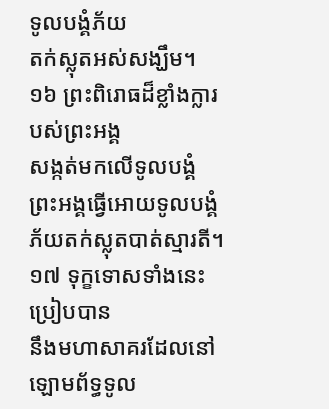ទូលបង្គំភ័យ
តក់ស្លុតអស់សង្ឃឹម។
១៦ ព្រះពិរោធដ៏ខ្លាំងក្លារបស់ព្រះអង្គ
សង្កត់មកលើទូលបង្គំ
ព្រះអង្គធ្វើអោយទូលបង្គំ
ភ័យតក់ស្លុតបាត់ស្មារតី។
១៧ ទុក្ខទោសទាំងនេះប្រៀបបាន
នឹងមហាសាគរដែលនៅឡោមព័ទ្ធទូល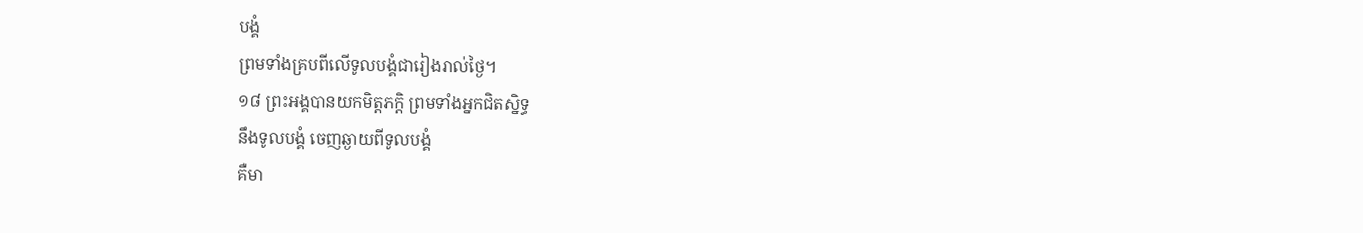បង្គំ
ព្រមទាំងគ្របពីលើទូលបង្គំជារៀងរាល់ថ្ងៃ។
១៨ ព្រះអង្គបានយកមិត្តភក្ដិ ព្រមទាំងអ្នកជិតស្និទ្ធ
នឹងទូលបង្គំ ចេញឆ្ងាយពីទូលបង្គំ
គឺមា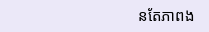នតែភាពង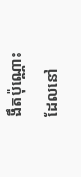ងឹតប៉ុណ្ណោះ
ដែលនៅ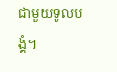ជាមួយទូលបង្គំ។